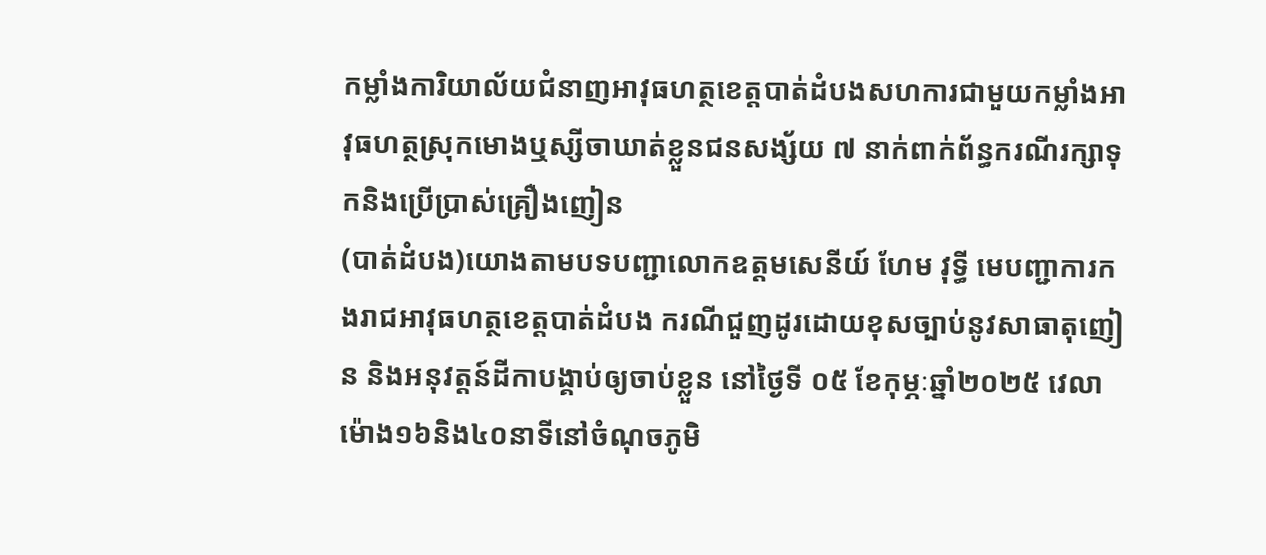កម្លាំងការិយាល័យជំនាញអាវុធហត្ថខេត្តបាត់ដំបងសហការជាមួយកម្លាំងអាវុធហត្ថស្រុកមោងឬស្សីចាឃាត់ខ្លួនជនសង្ស័យ ៧ នាក់ពាក់ព័ន្ធករណីរក្សាទុកនិងប្រើប្រាស់គ្រឿងញៀន
(បាត់ដំបង)យោងតាមបទបញ្ជាលោកឧត្តមសេនីយ៍ ហែម វុទ្ធី មេបញ្ជាការកងរាជអាវុធហត្ថខេត្តបាត់ដំបង ករណីជួញដូរដោយខុសច្បាប់នូវសាធាតុញៀន និងអនុវត្តន៍ដីកាបង្គាប់ឲ្យចាប់ខ្លួន នៅថ្ងៃទី ០៥ ខែកុម្ភៈឆ្នាំ២០២៥ វេលាម៉ោង១៦និង៤០នាទីនៅចំណុចភូមិ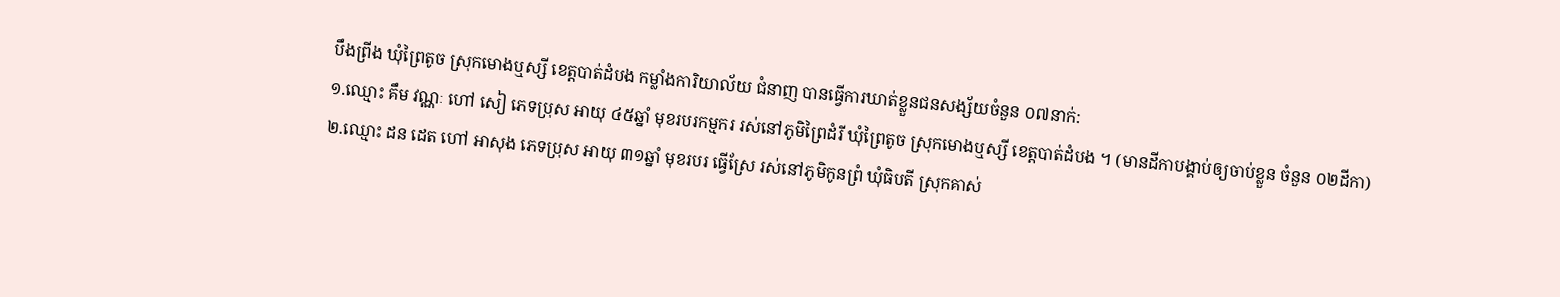បឹងព្រីង ឃុំព្រៃតូច ស្រុកមោងឬស្សី ខេត្តបាត់ដំបង កម្លាំងការិយាល័យ ជំនាញ បានធ្វើការឃាត់ខ្លួនជនសង្ស័យចំនួន ០៧នាក់:
១.ឈ្មោះ គឹម វណ្ណៈ ហៅ សៀ ភេទប្រុស អាយុ ៤៥ឆ្នាំ មុខរបរកម្មករ រស់នៅភូមិព្រៃដំរី ឃុំព្រៃតូច ស្រុកមោងឬស្សី ខេត្តបាត់ដំបង ។ (មានដីកាបង្គាប់ឲ្យចាប់ខ្លួន ចំនួន ០២ដីកា)
២.ឈ្មោះ ដន ដេត ហៅ អាសុង ភេទប្រុស អាយុ ៣១ឆ្នាំ មុខរបរ ធ្វើស្រែ រស់នៅភូមិកូនព្រំ ឃុំធិបតី ស្រុកគាស់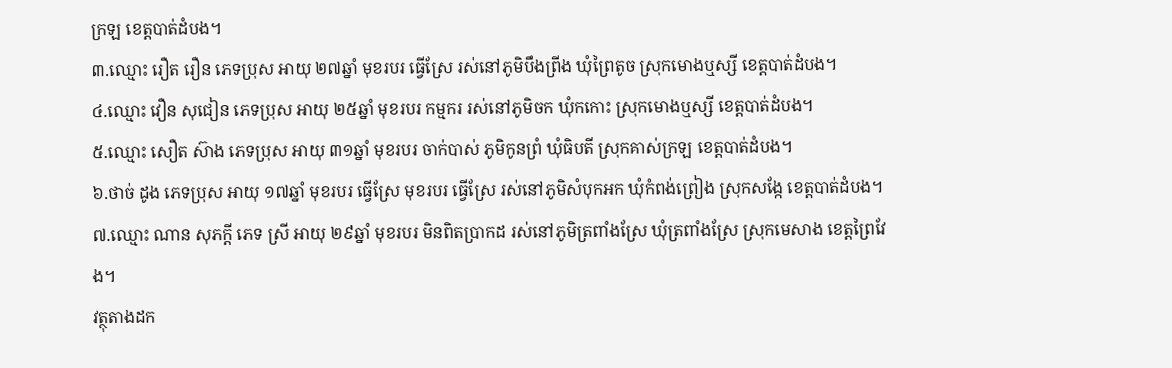ក្រឡ ខេត្តបាត់ដំបង។
៣.ឈ្មោះ រឿត រឿន ភេទប្រុស អាយុ ២៧ឆ្នាំ មុខរបរ ធ្វើស្រែ រស់នៅភូមិបឹងព្រីង ឃុំព្រៃតូច ស្រុកមោងឬស្សី ខេត្តបាត់ដំបង។
៤.ឈ្មោះ វឿន សុជៀន ភេទប្រុស អាយុ ២៥ឆ្នាំ មុខរបរ កម្មករ រស់នៅភូមិចក ឃុំកកោះ ស្រុកមោងឬស្សី ខេត្តបាត់ដំបង។
៥.ឈ្មោះ សឿត ស៊ាង ភេទប្រុស អាយុ ៣១ឆ្នាំ មុខរបរ ចាក់បាស់ ភូមិកូនព្រំ ឃុំធិបតី ស្រុកគាស់ក្រឡ ខេត្តបាត់ដំបង។
៦.ថាច់ ដូង ភេទប្រុស អាយុ ១៧ឆ្នាំ មុខរបរ ធ្វើស្រែ មុខរបរ ធ្វើស្រែ រស់នៅភូមិសំបុកអក ឃុំកំពង់ព្រៀង ស្រុកសង្កែ ខេត្តបាត់ដំបង។
៧.ឈ្មោះ ណាន សុភក្តី ភេទ ស្រី អាយុ ២៩ឆ្នាំ មុខរបរ មិនពិតប្រាកដ រស់នៅភូមិត្រពាំងស្រែ ឃុំត្រពាំងស្រែ ស្រុកមេសាង ខេត្តព្រៃវែង។
វត្ថុតាងដក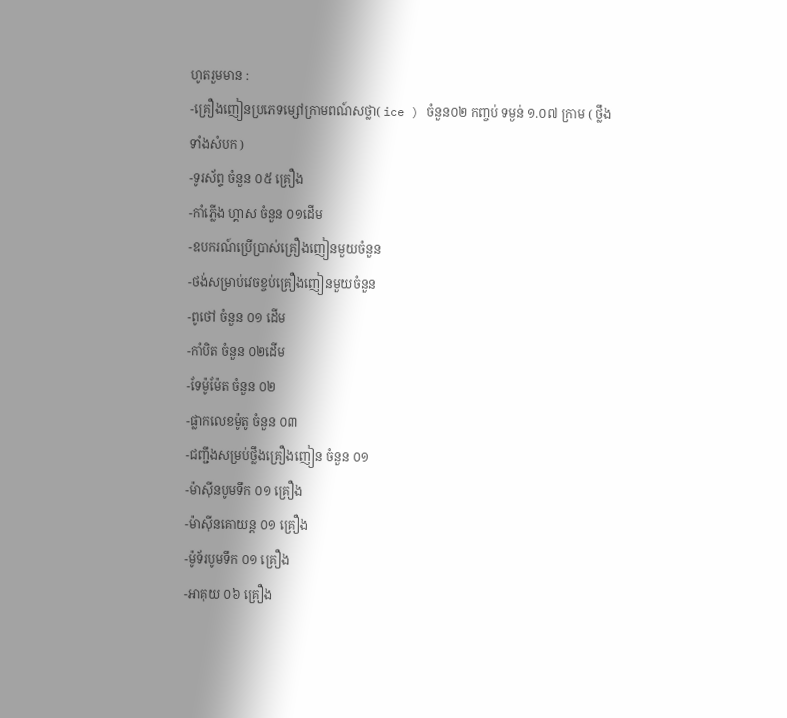ហូតរួមមាន :
-គ្រឿងញៀនប្រភេទម្សៅក្រាមពណ៍សថ្លា( ice ) ចំនួន០២ កញ្ចប់ ទម្ងន់ ១.០៧ ក្រាម ( ថ្លឹងទាំងសំបក )
-ទូរស័ព្ទ ចំនួន ០៥ គ្រឿង
-កាំភ្លើង ហ្គាស ចំនួន ០១ដើម
-ឧបករណ៍ប្រើប្រាស់គ្រឿងញៀនមួយចំនួន
-ថង់សម្រាប់វេចខ្ចប់គ្រឿងញៀនមួយចំនួន
-ពូថៅ ចំនួន ០១ ដើម
-កាំបិត ចំនួន ០២ដើម
-ទែម៉ូម៉ែត ចំនួន ០២
-ផ្លាកលេខម៉ូតូ ចំនួន ០៣
-ជញ្ជឹងសម្រប់ថ្លឹងគ្រឿងញៀន ចំនួន ០១
-ម៉ាស៊ីនបូមទឹក ០១ គ្រឿង
-ម៉ាស៊ីនគោយន្ត ០១ គ្រឿង
-ម៉ូទ័របូមទឹក ០១ គ្រឿង
-អាគុយ ០៦ គ្រឿង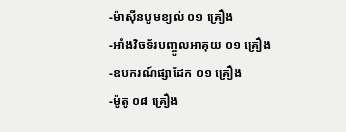-ម៉ាស៊ីនបូមខ្យល់ ០១ គ្រឿង
-អាំងវិចទ័របញ្ចូលអាគុយ ០១ គ្រឿង
-ឧបករណ៍ផ្សាដែក ០១ គ្រឿង
-ម៉ូតូ ០៨ គ្រឿង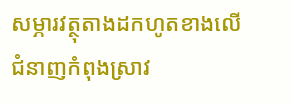សម្ភារវត្ថុតាងដកហូតខាងលើ ជំនាញកំពុងស្រាវ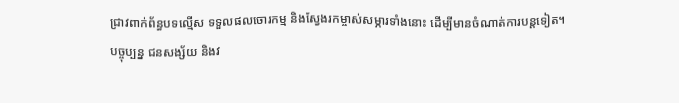ជ្រាវពាក់ព័ន្ធបទល្មើស ទទួលផលចោរកម្ម និងស្វែងរកម្ចាស់សម្ភារទាំងនោះ ដើម្បីមានចំណាត់ការបន្តទៀត។
បច្ចុប្បន្ន ជនសង្ស័យ និងវ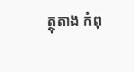ត្ថុតាង កំពុ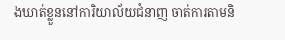ងឃាត់ខ្លួននៅការិយាល័យជំនាញ ចាត់ការតាមនិ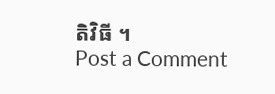តិវិធី ។
Post a Comment